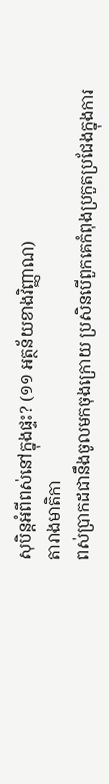សុបិន្តអំពីពស់នៅក្នុងផ្ទះ? (១១ អត្ថន័យខាងវិញ្ញាណ)
តារាងមាតិកា
ពស់ប្រាកដជានឹងចូលមកចុងក្រោយ ប្រសិនបើពួកគេកំពុងប្រកួតប្រជែងក្នុងការ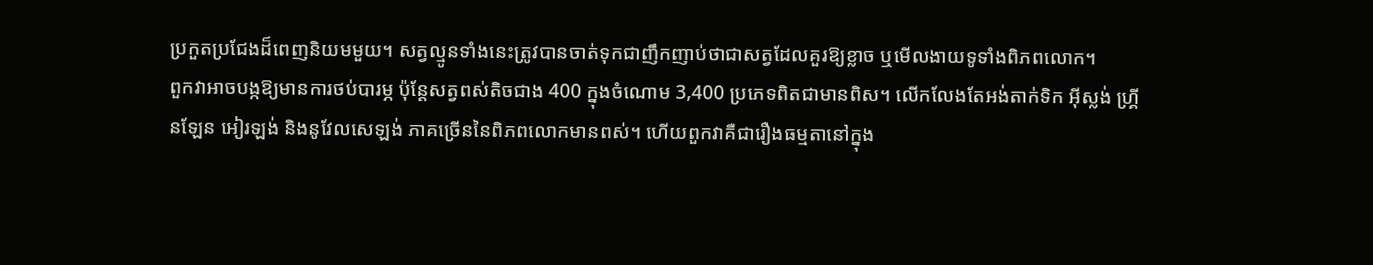ប្រកួតប្រជែងដ៏ពេញនិយមមួយ។ សត្វល្មូនទាំងនេះត្រូវបានចាត់ទុកជាញឹកញាប់ថាជាសត្វដែលគួរឱ្យខ្លាច ឬមើលងាយទូទាំងពិភពលោក។
ពួកវាអាចបង្កឱ្យមានការថប់បារម្ភ ប៉ុន្តែសត្វពស់តិចជាង 400 ក្នុងចំណោម 3,400 ប្រភេទពិតជាមានពិស។ លើកលែងតែអង់តាក់ទិក អ៊ីស្លង់ ហ្គ្រីនឡែន អៀរឡង់ និងនូវែលសេឡង់ ភាគច្រើននៃពិភពលោកមានពស់។ ហើយពួកវាគឺជារឿងធម្មតានៅក្នុង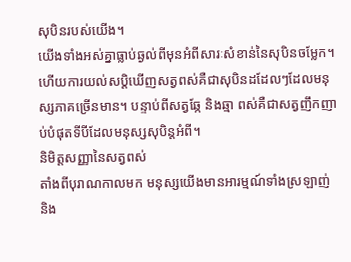សុបិនរបស់យើង។
យើងទាំងអស់គ្នាធ្លាប់ឆ្ងល់ពីមុនអំពីសារៈសំខាន់នៃសុបិនចម្លែក។ ហើយការយល់សប្តិឃើញសត្វពស់គឺជាសុបិនដដែលៗដែលមនុស្សភាគច្រើនមាន។ បន្ទាប់ពីសត្វឆ្កែ និងឆ្មា ពស់គឺជាសត្វញឹកញាប់បំផុតទីបីដែលមនុស្សសុបិន្តអំពី។
និមិត្តសញ្ញានៃសត្វពស់
តាំងពីបុរាណកាលមក មនុស្សយើងមានអារម្មណ៍ទាំងស្រឡាញ់ និង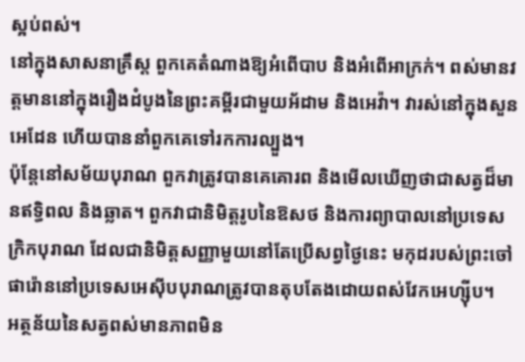ស្អប់ពស់។
នៅក្នុងសាសនាគ្រឹស្ត ពួកគេតំណាងឱ្យអំពើបាប និងអំពើអាក្រក់។ ពស់មានវត្តមាននៅក្នុងរឿងដំបូងនៃព្រះគម្ពីរជាមួយអ័ដាម និងអេវ៉ា។ វារស់នៅក្នុងសួនអេដែន ហើយបាននាំពួកគេទៅរកការល្បួង។
ប៉ុន្តែនៅសម័យបុរាណ ពួកវាត្រូវបានគេគោរព និងមើលឃើញថាជាសត្វដ៏មានឥទ្ធិពល និងឆ្លាត។ ពួកវាជានិមិត្តរូបនៃឱសថ និងការព្យាបាលនៅប្រទេសក្រិកបុរាណ ដែលជានិមិត្តសញ្ញាមួយនៅតែប្រើសព្វថ្ងៃនេះ មកុដរបស់ព្រះចៅផារ៉ោននៅប្រទេសអេស៊ីបបុរាណត្រូវបានតុបតែងដោយពស់វែកអេហ្ស៊ីប។
អត្ថន័យនៃសត្វពស់មានភាពមិន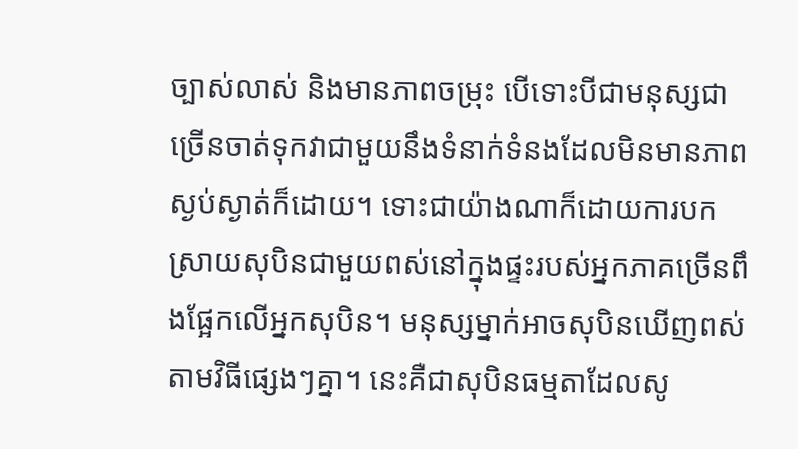ច្បាស់លាស់ និងមានភាពចម្រុះ បើទោះបីជាមនុស្សជាច្រើនចាត់ទុកវាជាមួយនឹងទំនាក់ទំនងដែលមិនមានភាពស្ងប់ស្ងាត់ក៏ដោយ។ ទោះជាយ៉ាងណាក៏ដោយការបកស្រាយសុបិនជាមួយពស់នៅក្នុងផ្ទះរបស់អ្នកភាគច្រើនពឹងផ្អែកលើអ្នកសុបិន។ មនុស្សម្នាក់អាចសុបិនឃើញពស់តាមវិធីផ្សេងៗគ្នា។ នេះគឺជាសុបិនធម្មតាដែលសូ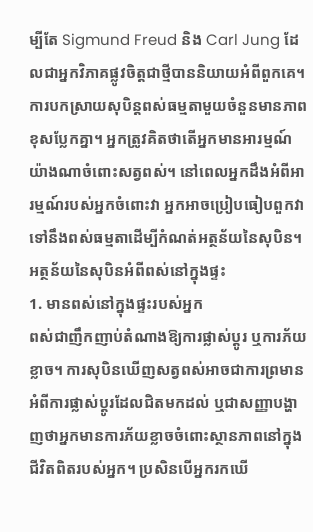ម្បីតែ Sigmund Freud និង Carl Jung ដែលជាអ្នកវិភាគផ្លូវចិត្តជាថ្មីបាននិយាយអំពីពួកគេ។
ការបកស្រាយសុបិន្តពស់ធម្មតាមួយចំនួនមានភាពខុសប្លែកគ្នា។ អ្នកត្រូវគិតថាតើអ្នកមានអារម្មណ៍យ៉ាងណាចំពោះសត្វពស់។ នៅពេលអ្នកដឹងអំពីអារម្មណ៍របស់អ្នកចំពោះវា អ្នកអាចប្រៀបធៀបពួកវាទៅនឹងពស់ធម្មតាដើម្បីកំណត់អត្ថន័យនៃសុបិន។
អត្ថន័យនៃសុបិនអំពីពស់នៅក្នុងផ្ទះ
1. មានពស់នៅក្នុងផ្ទះរបស់អ្នក
ពស់ជាញឹកញាប់តំណាងឱ្យការផ្លាស់ប្តូរ ឬការភ័យខ្លាច។ ការសុបិនឃើញសត្វពស់អាចជាការព្រមានអំពីការផ្លាស់ប្តូរដែលជិតមកដល់ ឬជាសញ្ញាបង្ហាញថាអ្នកមានការភ័យខ្លាចចំពោះស្ថានភាពនៅក្នុងជីវិតពិតរបស់អ្នក។ ប្រសិនបើអ្នករកឃើ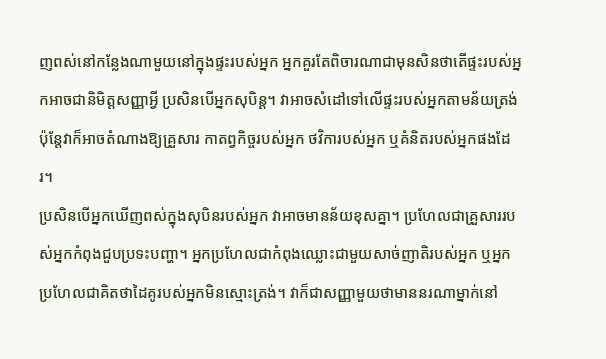ញពស់នៅកន្លែងណាមួយនៅក្នុងផ្ទះរបស់អ្នក អ្នកគួរតែពិចារណាជាមុនសិនថាតើផ្ទះរបស់អ្នកអាចជានិមិត្តសញ្ញាអ្វី ប្រសិនបើអ្នកសុបិន្ត។ វាអាចសំដៅទៅលើផ្ទះរបស់អ្នកតាមន័យត្រង់ ប៉ុន្តែវាក៏អាចតំណាងឱ្យគ្រួសារ កាតព្វកិច្ចរបស់អ្នក ថវិការបស់អ្នក ឬគំនិតរបស់អ្នកផងដែរ។
ប្រសិនបើអ្នកឃើញពស់ក្នុងសុបិនរបស់អ្នក វាអាចមានន័យខុសគ្នា។ ប្រហែលជាគ្រួសាររបស់អ្នកកំពុងជួបប្រទះបញ្ហា។ អ្នកប្រហែលជាកំពុងឈ្លោះជាមួយសាច់ញាតិរបស់អ្នក ឬអ្នកប្រហែលជាគិតថាដៃគូរបស់អ្នកមិនស្មោះត្រង់។ វាក៏ជាសញ្ញាមួយថាមាននរណាម្នាក់នៅ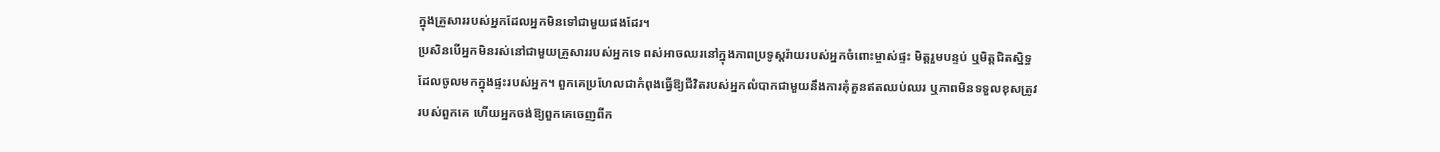ក្នុងគ្រួសាររបស់អ្នកដែលអ្នកមិនទៅជាមួយផងដែរ។
ប្រសិនបើអ្នកមិនរស់នៅជាមួយគ្រួសាររបស់អ្នកទេ ពស់អាចឈរនៅក្នុងភាពប្រទូស្តរ៉ាយរបស់អ្នកចំពោះម្ចាស់ផ្ទះ មិត្តរួមបន្ទប់ ឬមិត្តជិតស្និទ្ធដែលចូលមកក្នុងផ្ទះរបស់អ្នក។ ពួកគេប្រហែលជាកំពុងធ្វើឱ្យជីវិតរបស់អ្នកលំបាកជាមួយនឹងការគុំគួនឥតឈប់ឈរ ឬភាពមិនទទួលខុសត្រូវរបស់ពួកគេ ហើយអ្នកចង់ឱ្យពួកគេចេញពីក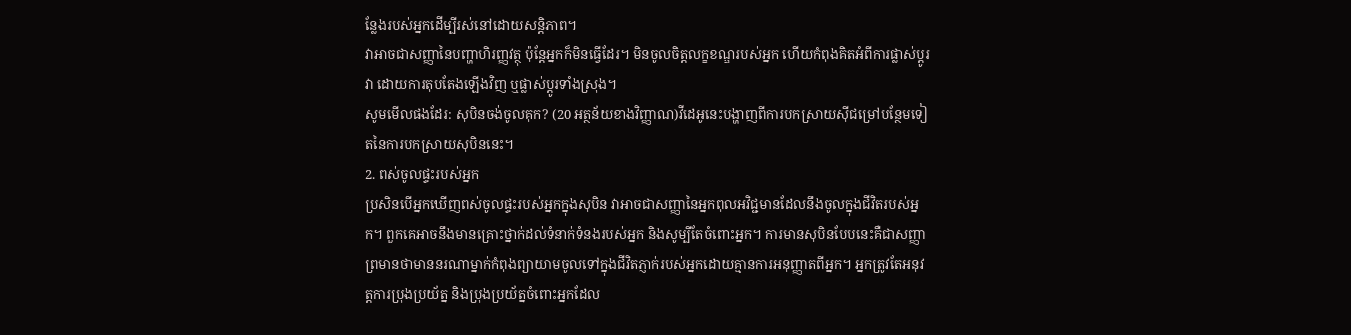ន្លែងរបស់អ្នកដើម្បីរស់នៅដោយសន្តិភាព។
វាអាចជាសញ្ញានៃបញ្ហាហិរញ្ញវត្ថុ ប៉ុន្តែអ្នកក៏មិនធ្វើដែរ។ មិនចូលចិត្តលក្ខខណ្ឌរបស់អ្នក ហើយកំពុងគិតអំពីការផ្លាស់ប្តូរវា ដោយការតុបតែងឡើងវិញ ឬផ្លាស់ប្តូរទាំងស្រុង។
សូមមើលផងដែរ: សុបិនចង់ចូលគុក? (20 អត្ថន័យខាងវិញ្ញាណ)វីដេអូនេះបង្ហាញពីការបកស្រាយស៊ីជម្រៅបន្ថែមទៀតនៃការបកស្រាយសុបិននេះ។
2. ពស់ចូលផ្ទះរបស់អ្នក
ប្រសិនបើអ្នកឃើញពស់ចូលផ្ទះរបស់អ្នកក្នុងសុបិន វាអាចជាសញ្ញានៃអ្នកពុលអវិជ្ជមានដែលនឹងចូលក្នុងជីវិតរបស់អ្នក។ ពួកគេអាចនឹងមានគ្រោះថ្នាក់ដល់ទំនាក់ទំនងរបស់អ្នក និងសូម្បីតែចំពោះអ្នក។ ការមានសុបិនបែបនេះគឺជាសញ្ញាព្រមានថាមាននរណាម្នាក់កំពុងព្យាយាមចូលទៅក្នុងជីវិតភ្ញាក់របស់អ្នកដោយគ្មានការអនុញ្ញាតពីអ្នក។ អ្នកត្រូវតែអនុវត្តការប្រុងប្រយ័ត្ន និងប្រុងប្រយ័ត្នចំពោះអ្នកដែល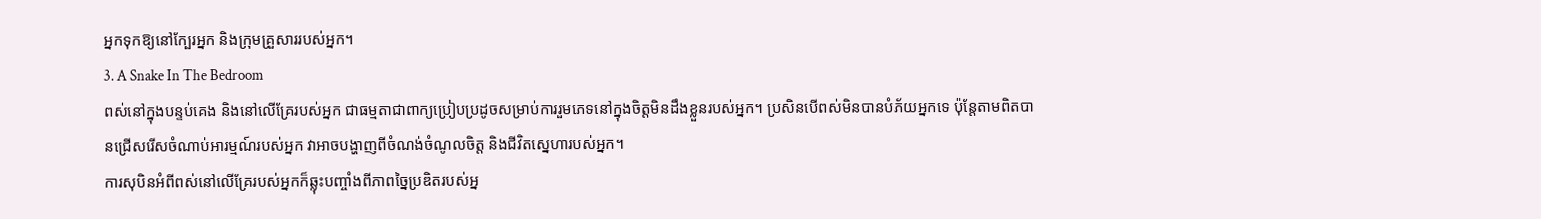អ្នកទុកឱ្យនៅក្បែរអ្នក និងក្រុមគ្រួសាររបស់អ្នក។
3. A Snake In The Bedroom
ពស់នៅក្នុងបន្ទប់គេង និងនៅលើគ្រែរបស់អ្នក ជាធម្មតាជាពាក្យប្រៀបប្រដូចសម្រាប់ការរួមភេទនៅក្នុងចិត្តមិនដឹងខ្លួនរបស់អ្នក។ ប្រសិនបើពស់មិនបានបំភ័យអ្នកទេ ប៉ុន្តែតាមពិតបានជ្រើសរើសចំណាប់អារម្មណ៍របស់អ្នក វាអាចបង្ហាញពីចំណង់ចំណូលចិត្ត និងជីវិតស្នេហារបស់អ្នក។
ការសុបិនអំពីពស់នៅលើគ្រែរបស់អ្នកក៏ឆ្លុះបញ្ចាំងពីភាពច្នៃប្រឌិតរបស់អ្ន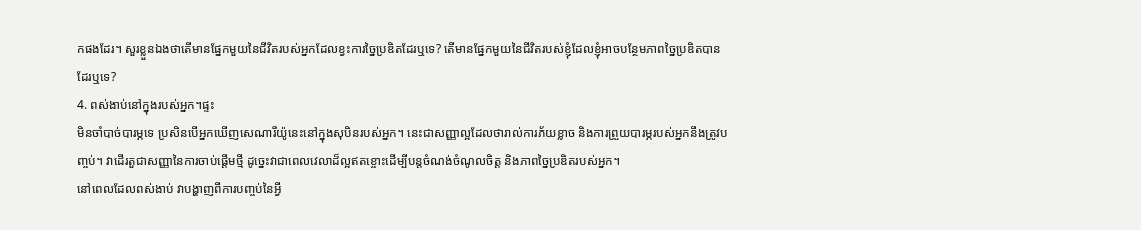កផងដែរ។ សួរខ្លួនឯងថាតើមានផ្នែកមួយនៃជីវិតរបស់អ្នកដែលខ្វះការច្នៃប្រឌិតដែរឬទេ? តើមានផ្នែកមួយនៃជីវិតរបស់ខ្ញុំដែលខ្ញុំអាចបន្ថែមភាពច្នៃប្រឌិតបានដែរឬទេ?
4. ពស់ងាប់នៅក្នុងរបស់អ្នក។ផ្ទះ
មិនចាំបាច់បារម្ភទេ ប្រសិនបើអ្នកឃើញសេណារីយ៉ូនេះនៅក្នុងសុបិនរបស់អ្នក។ នេះជាសញ្ញាល្អដែលថារាល់ការភ័យខ្លាច និងការព្រួយបារម្ភរបស់អ្នកនឹងត្រូវបញ្ចប់។ វាដើរតួជាសញ្ញានៃការចាប់ផ្តើមថ្មី ដូច្នេះវាជាពេលវេលាដ៏ល្អឥតខ្ចោះដើម្បីបន្តចំណង់ចំណូលចិត្ត និងភាពច្នៃប្រឌិតរបស់អ្នក។
នៅពេលដែលពស់ងាប់ វាបង្ហាញពីការបញ្ចប់នៃអ្វី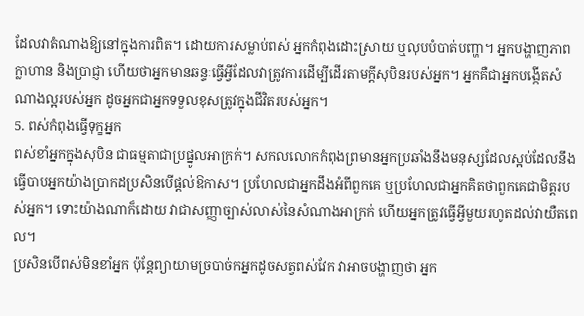ដែលវាតំណាងឱ្យនៅក្នុងការពិត។ ដោយការសម្លាប់ពស់ អ្នកកំពុងដោះស្រាយ ឬលុបបំបាត់បញ្ហា។ អ្នកបង្ហាញភាពក្លាហាន និងប្រាជ្ញា ហើយថាអ្នកមានឆន្ទៈធ្វើអ្វីដែលវាត្រូវការដើម្បីដើរតាមក្តីសុបិនរបស់អ្នក។ អ្នកគឺជាអ្នកបង្កើតសំណាងល្អរបស់អ្នក ដូចអ្នកជាអ្នកទទួលខុសត្រូវក្នុងជីវិតរបស់អ្នក។
5. ពស់កំពុងធ្វើទុក្ខអ្នក
ពស់ខាំអ្នកក្នុងសុបិន ជាធម្មតាជាប្រផ្នូលអាក្រក់។ សកលលោកកំពុងព្រមានអ្នកប្រឆាំងនឹងមនុស្សដែលស្អប់ដែលនឹងធ្វើបាបអ្នកយ៉ាងប្រាកដប្រសិនបើផ្តល់ឱកាស។ ប្រហែលជាអ្នកដឹងអំពីពួកគេ ឬប្រហែលជាអ្នកគិតថាពួកគេជាមិត្តរបស់អ្នក។ ទោះយ៉ាងណាក៏ដោយ វាជាសញ្ញាច្បាស់លាស់នៃសំណាងអាក្រក់ ហើយអ្នកត្រូវធ្វើអ្វីមួយរហូតដល់វាយឺតពេល។
ប្រសិនបើពស់មិនខាំអ្នក ប៉ុន្តែព្យាយាមច្របាច់កអ្នកដូចសត្វពស់វែក វាអាចបង្ហាញថា អ្នក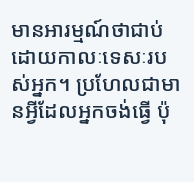មានអារម្មណ៍ថាជាប់ដោយកាលៈទេសៈរបស់អ្នក។ ប្រហែលជាមានអ្វីដែលអ្នកចង់ធ្វើ ប៉ុ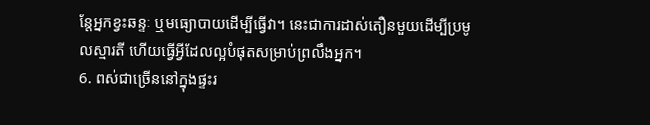ន្តែអ្នកខ្វះឆន្ទៈ ឬមធ្យោបាយដើម្បីធ្វើវា។ នេះជាការដាស់តឿនមួយដើម្បីប្រមូលស្មារតី ហើយធ្វើអ្វីដែលល្អបំផុតសម្រាប់ព្រលឹងអ្នក។
6. ពស់ជាច្រើននៅក្នុងផ្ទះរ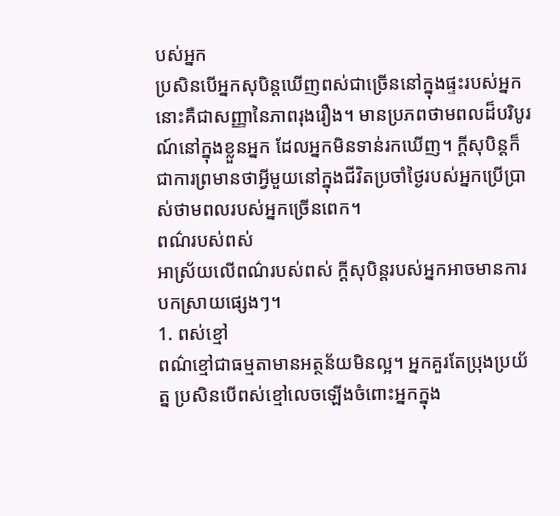បស់អ្នក
ប្រសិនបើអ្នកសុបិន្តឃើញពស់ជាច្រើននៅក្នុងផ្ទះរបស់អ្នក នោះគឺជាសញ្ញានៃភាពរុងរឿង។ មានប្រភពថាមពលដ៏បរិបូរណ៍នៅក្នុងខ្លួនអ្នក ដែលអ្នកមិនទាន់រកឃើញ។ ក្តីសុបិន្តក៏ជាការព្រមានថាអ្វីមួយនៅក្នុងជីវិតប្រចាំថ្ងៃរបស់អ្នកប្រើប្រាស់ថាមពលរបស់អ្នកច្រើនពេក។
ពណ៌របស់ពស់
អាស្រ័យលើពណ៌របស់ពស់ ក្តីសុបិន្តរបស់អ្នកអាចមានការបកស្រាយផ្សេងៗ។
1. ពស់ខ្មៅ
ពណ៌ខ្មៅជាធម្មតាមានអត្ថន័យមិនល្អ។ អ្នកគួរតែប្រុងប្រយ័ត្ន ប្រសិនបើពស់ខ្មៅលេចឡើងចំពោះអ្នកក្នុង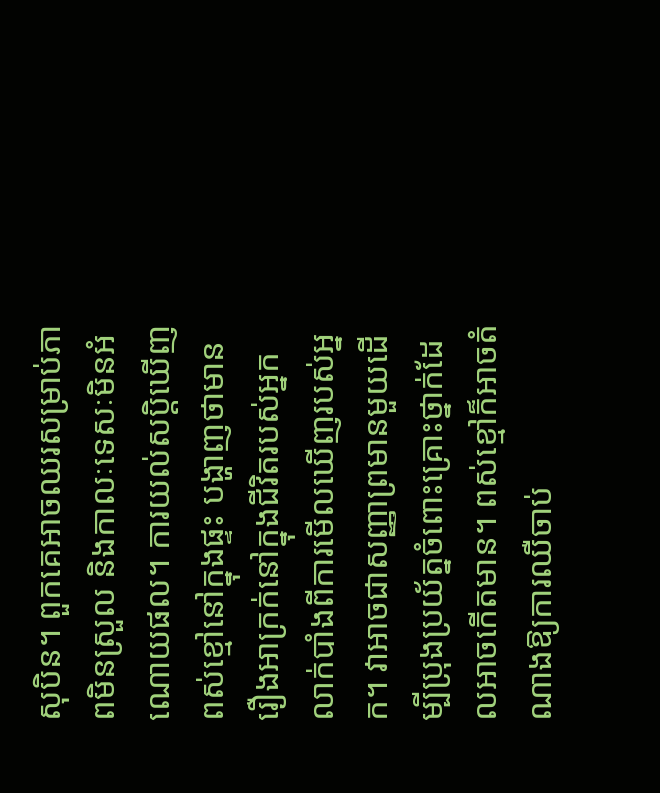សុបិន។ ពួកគេអាចឈរសម្រាប់ភាពមិនស្រួល និងកាលៈទេសៈមិនអំណោយផល។ ការយល់សប្តិឃើញពស់ខ្មៅនៅក្នុងផ្ទះ បង្ហាញថាមានរឿងអាក្រក់នៅក្នុងជីវិតរបស់អ្នក លាក់បាំងពីការមើលឃើញរបស់អ្នក។ វាអាចជាសញ្ញាព្រមានមួយដើម្បីប្រុងប្រយ័ត្នចំពោះគ្រោះថ្នាក់ដែលអាចកើតមាន។ ពស់ខ្មៅក៏អាចតំណាងឱ្យការឈឺចាប់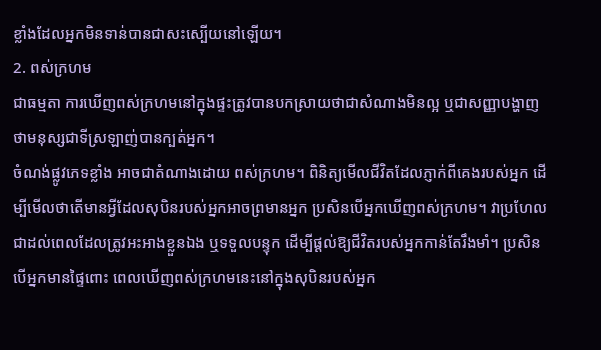ខ្លាំងដែលអ្នកមិនទាន់បានជាសះស្បើយនៅឡើយ។
2. ពស់ក្រហម
ជាធម្មតា ការឃើញពស់ក្រហមនៅក្នុងផ្ទះត្រូវបានបកស្រាយថាជាសំណាងមិនល្អ ឬជាសញ្ញាបង្ហាញថាមនុស្សជាទីស្រឡាញ់បានក្បត់អ្នក។
ចំណង់ផ្លូវភេទខ្លាំង អាចជាតំណាងដោយ ពស់ក្រហម។ ពិនិត្យមើលជីវិតដែលភ្ញាក់ពីគេងរបស់អ្នក ដើម្បីមើលថាតើមានអ្វីដែលសុបិនរបស់អ្នកអាចព្រមានអ្នក ប្រសិនបើអ្នកឃើញពស់ក្រហម។ វាប្រហែលជាដល់ពេលដែលត្រូវអះអាងខ្លួនឯង ឬទទួលបន្ទុក ដើម្បីផ្តល់ឱ្យជីវិតរបស់អ្នកកាន់តែរឹងមាំ។ ប្រសិនបើអ្នកមានផ្ទៃពោះ ពេលឃើញពស់ក្រហមនេះនៅក្នុងសុបិនរបស់អ្នក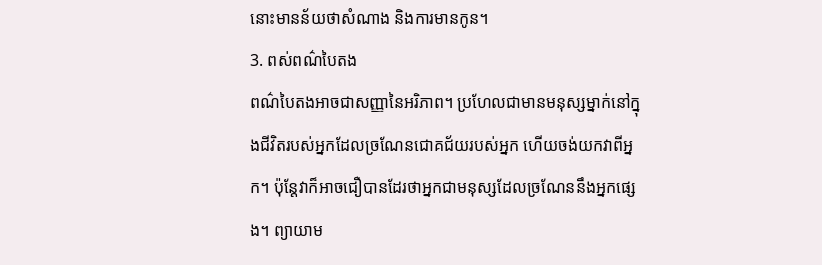នោះមានន័យថាសំណាង និងការមានកូន។
3. ពស់ពណ៌បៃតង
ពណ៌បៃតងអាចជាសញ្ញានៃអរិភាព។ ប្រហែលជាមានមនុស្សម្នាក់នៅក្នុងជីវិតរបស់អ្នកដែលច្រណែនជោគជ័យរបស់អ្នក ហើយចង់យកវាពីអ្នក។ ប៉ុន្តែវាក៏អាចជឿបានដែរថាអ្នកជាមនុស្សដែលច្រណែននឹងអ្នកផ្សេង។ ព្យាយាម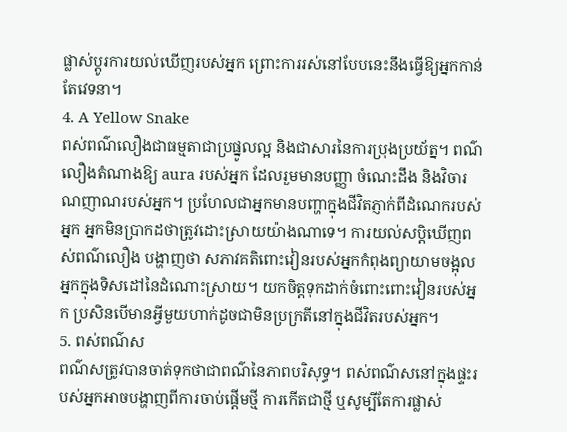ផ្លាស់ប្តូរការយល់ឃើញរបស់អ្នក ព្រោះការរស់នៅបែបនេះនឹងធ្វើឱ្យអ្នកកាន់តែវេទនា។
4. A Yellow Snake
ពស់ពណ៌លឿងជាធម្មតាជាប្រផ្នូលល្អ និងជាសារនៃការប្រុងប្រយ័ត្ន។ ពណ៌លឿងតំណាងឱ្យ aura របស់អ្នក ដែលរួមមានបញ្ញា ចំណេះដឹង និងវិចារណញាណរបស់អ្នក។ ប្រហែលជាអ្នកមានបញ្ហាក្នុងជីវិតភ្ញាក់ពីដំណេករបស់អ្នក អ្នកមិនប្រាកដថាត្រូវដោះស្រាយយ៉ាងណាទេ។ ការយល់សប្តិឃើញពស់ពណ៌លឿង បង្ហាញថា សភាវគតិពោះវៀនរបស់អ្នកកំពុងព្យាយាមចង្អុលអ្នកក្នុងទិសដៅនៃដំណោះស្រាយ។ យកចិត្តទុកដាក់ចំពោះពោះវៀនរបស់អ្នក ប្រសិនបើមានអ្វីមួយហាក់ដូចជាមិនប្រក្រតីនៅក្នុងជីវិតរបស់អ្នក។
5. ពស់ពណ៌ស
ពណ៌សត្រូវបានចាត់ទុកថាជាពណ៌នៃភាពបរិសុទ្ធ។ ពស់ពណ៌សនៅក្នុងផ្ទះរបស់អ្នកអាចបង្ហាញពីការចាប់ផ្តើមថ្មី ការកើតជាថ្មី ឬសូម្បីតែការផ្លាស់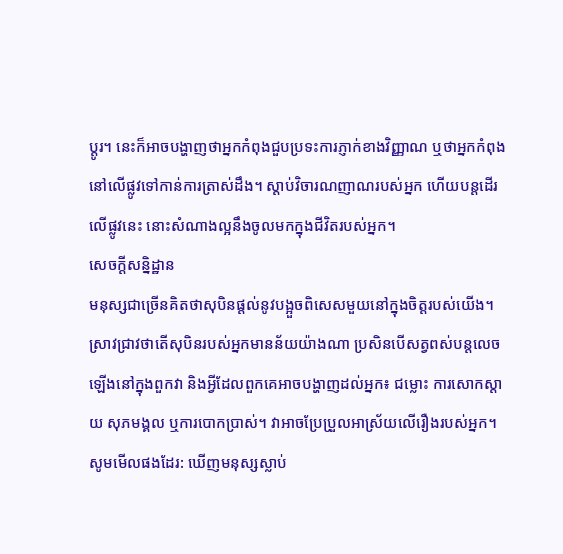ប្តូរ។ នេះក៏អាចបង្ហាញថាអ្នកកំពុងជួបប្រទះការភ្ញាក់ខាងវិញ្ញាណ ឬថាអ្នកកំពុងនៅលើផ្លូវទៅកាន់ការត្រាស់ដឹង។ ស្តាប់វិចារណញាណរបស់អ្នក ហើយបន្តដើរលើផ្លូវនេះ នោះសំណាងល្អនឹងចូលមកក្នុងជីវិតរបស់អ្នក។
សេចក្តីសន្និដ្ឋាន
មនុស្សជាច្រើនគិតថាសុបិនផ្តល់នូវបង្អួចពិសេសមួយនៅក្នុងចិត្តរបស់យើង។ ស្រាវជ្រាវថាតើសុបិនរបស់អ្នកមានន័យយ៉ាងណា ប្រសិនបើសត្វពស់បន្តលេចឡើងនៅក្នុងពួកវា និងអ្វីដែលពួកគេអាចបង្ហាញដល់អ្នក៖ ជម្លោះ ការសោកស្តាយ សុភមង្គល ឬការបោកប្រាស់។ វាអាចប្រែប្រួលអាស្រ័យលើរឿងរបស់អ្នក។
សូមមើលផងដែរ: ឃើញមនុស្សស្លាប់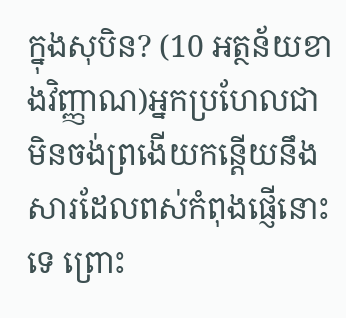ក្នុងសុបិន? (10 អត្ថន័យខាងវិញ្ញាណ)អ្នកប្រហែលជាមិនចង់ព្រងើយកន្តើយនឹងសារដែលពស់កំពុងផ្ញើនោះទេ ព្រោះ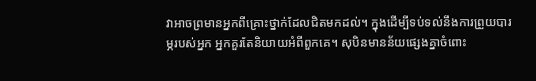វាអាចព្រមានអ្នកពីគ្រោះថ្នាក់ដែលជិតមកដល់។ ក្នុងដើម្បីទប់ទល់នឹងការព្រួយបារម្ភរបស់អ្នក អ្នកគួរតែនិយាយអំពីពួកគេ។ សុបិនមានន័យផ្សេងគ្នាចំពោះ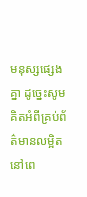មនុស្សផ្សេងគ្នា ដូច្នេះសូមគិតអំពីគ្រប់ព័ត៌មានលម្អិតនៅពេ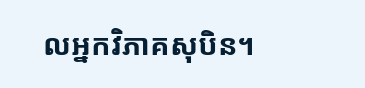លអ្នកវិភាគសុបិន។